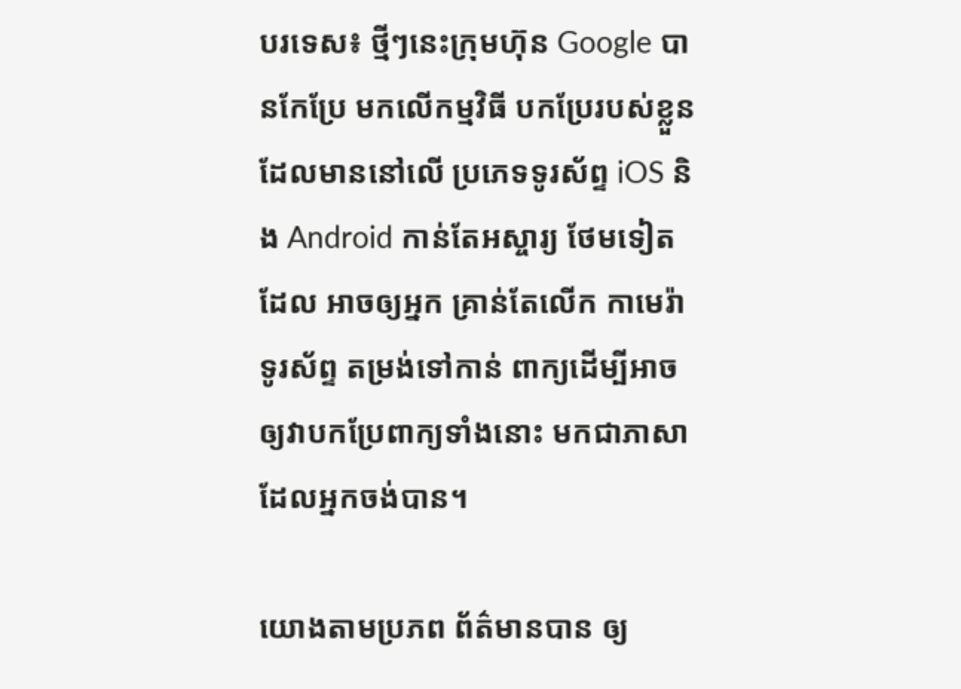បរទេស៖ ថ្មីៗនេះក្រុមហ៊ុន Google បានកែប្រែ មកលើកម្មវិធី បកប្រែរបស់ខ្លួន ដែលមាននៅលើ ប្រភេទទូរស័ព្ទ iOS និង Android កាន់តែអស្ចារ្យ ថែមទៀតដែល អាចឲ្យអ្នក គ្រាន់តែលើក កាមេរ៉ាទូរស័ព្ទ តម្រង់ទៅកាន់ ពាក្យដើម្បីអាច ឲ្យវាបកប្រែពាក្យទាំងនោះ មកជាភាសា ដែលអ្នកចង់បាន។

យោងតាមប្រភព ព័ត៌មានបាន ឲ្យ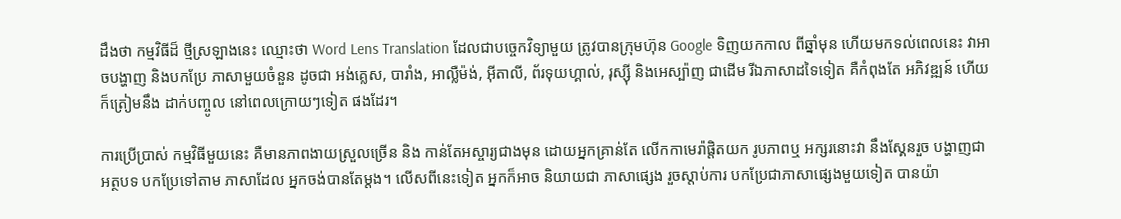ដឹងថា កម្មវិធីដ៏ ថ្មីស្រឡាងនេះ ឈ្មោះថា Word Lens Translation ដែលជាបច្ចេកវិទ្យាមួយ ត្រូវបានក្រុមហ៊ុន Google ទិញយកកាល ពីឆ្នាំមុន ហើយមកទល់ពេលនេះ វាអាចបង្ហាញ និងបកប្រែ ភាសាមួយចំនួន ដូចជា អង់គ្លេស, បារាំង, អាល្លឺម៉ង់, អ៊ីតាលី, ព័រទុយហ្គាល់, រុស្ស៊ី និងអេស្ប៉ាញ ជាដើម រីឯភាសាដទៃទៀត គឺកំពុងតែ អភិវឌ្ឍន៍ ហើយក៏ត្រៀមនឹង ដាក់បញ្ចូល នៅពេលក្រោយៗទៀត ផងដែរ។

ការប្រើប្រាស់ កម្មវិធីមួយនេះ គឺមានភាពងាយស្រួលច្រើន និង កាន់តែអស្ចារ្យជាងមុន ដោយអ្នកគ្រាន់តែ លើកកាមេរ៉ាផ្តិតយក រូបភាពឬ អក្សរនោះវា នឹងស្គែនរួច បង្ហាញជាអត្ថបទ បកប្រែទៅតាម ភាសាដែល អ្នកចង់បានតែម្តង។ លើសពីនេះទៀត អ្នកក៏អាច និយាយជា ភាសាផ្សេង រួចស្តាប់ការ បកប្រែជាភាសាផ្សេងមួយទៀត បានយ៉ា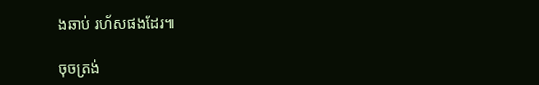ងឆាប់ រហ័សផងដែរ៕

ចុចត្រង់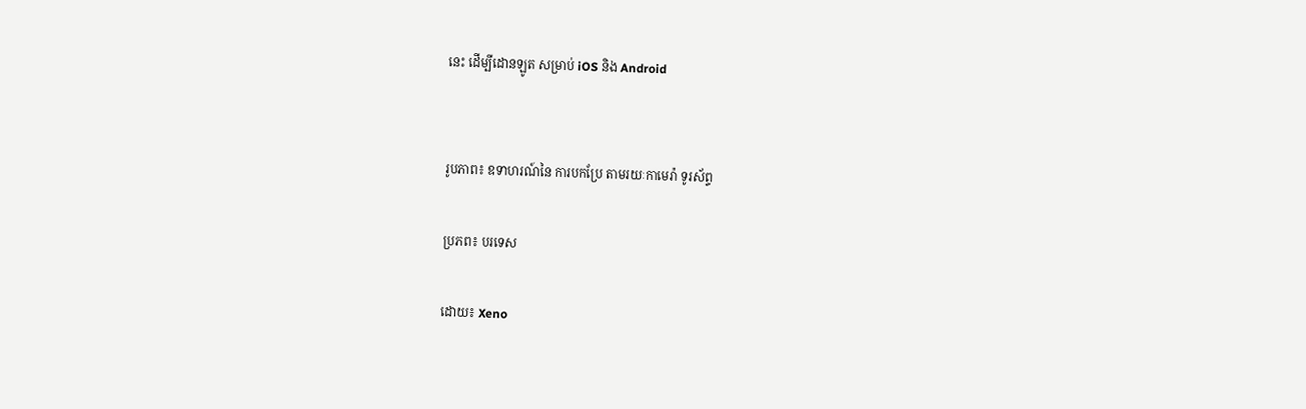នេះ ដើម្បីដោនឡូត សម្រាប់ iOS និង Android


រូបភាព៖ ឧទាហរណ៍នៃ ការបកប្រែ តាមរយៈកាមេរ៉ា ទូរស័ព្ទ

ប្រភព៖ បរទេស

ដោយ៖ Xeno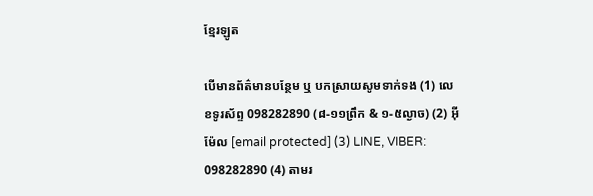ខ្មែរឡូត

បើមានព័ត៌មានបន្ថែម ឬ បកស្រាយសូមទាក់ទង (1) លេខទូរស័ព្ទ 098282890 (៨-១១ព្រឹក & ១-៥ល្ងាច) (2) អ៊ីម៉ែល [email protected] (3) LINE, VIBER: 098282890 (4) តាមរ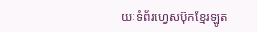យៈទំព័រហ្វេសប៊ុកខ្មែរឡូត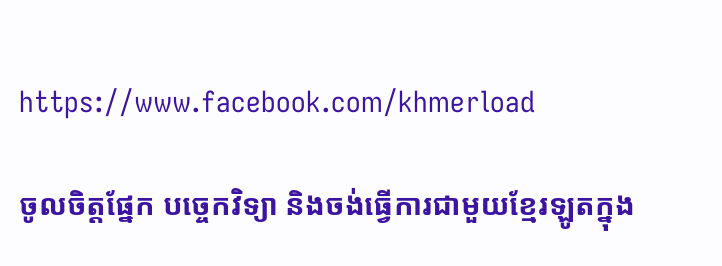https://www.facebook.com/khmerload

ចូលចិត្តផ្នែក បច្ចេកវិទ្យា និងចង់ធ្វើការជាមួយខ្មែរឡូតក្នុង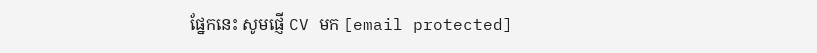ផ្នែកនេះ សូមផ្ញើ CV មក [email protected]